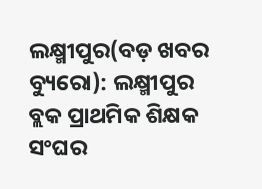ଲକ୍ଷ୍ମୀପୁର(ବଡ଼ ଖବର ବ୍ୟୁରୋ): ଲକ୍ଷ୍ମୀପୁର ବ୍ଲକ ପ୍ରାଥମିକ ଶିକ୍ଷକ ସଂଘର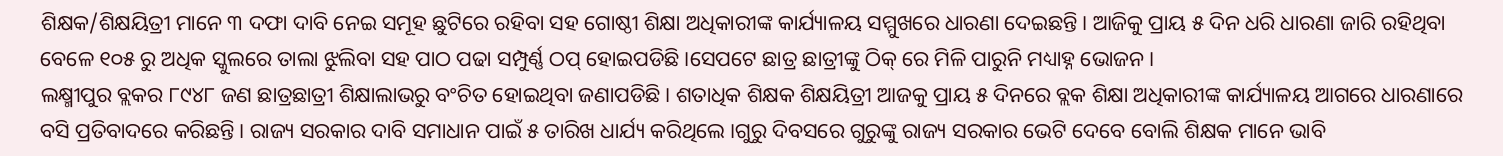ଶିକ୍ଷକ/ଶିକ୍ଷୟିତ୍ରୀ ମାନେ ୩ ଦଫା ଦାବି ନେଇ ସମୂହ ଛୁଟିରେ ରହିବା ସହ ଗୋଷ୍ଠୀ ଶିକ୍ଷା ଅଧିକାରୀଙ୍କ କାର୍ଯ୍ୟାଳୟ ସମ୍ମୁଖରେ ଧାରଣା ଦେଇଛନ୍ତି। ଆଜିକୁ ପ୍ରାୟ ୫ ଦିନ ଧରି ଧାରଣା ଜାରି ରହିଥିବା ବେଳେ ୧୦୫ ରୁ ଅଧିକ ସ୍କୁଲରେ ତାଲା ଝୁଲିବା ସହ ପାଠ ପଢା ସମ୍ପୁର୍ଣ୍ଣ ଠପ୍ ହୋଇପଡିଛି ।ସେପଟେ ଛାତ୍ର ଛାତ୍ରୀଙ୍କୁ ଠିକ୍ ରେ ମିଳି ପାରୁନି ମଧ୍ୟାହ୍ନ ଭୋଜନ ।
ଲକ୍ଷ୍ମୀପୁର ବ୍ଲକର ୮୯୪୮ ଜଣ ଛାତ୍ରଛାତ୍ରୀ ଶିକ୍ଷାଲାଭରୁ ବଂଚିତ ହୋଇଥିବା ଜଣାପଡିଛି। ଶତାଧିକ ଶିକ୍ଷକ ଶିକ୍ଷୟିତ୍ରୀ ଆଜକୁ ପ୍ରାୟ ୫ ଦିନରେ ବ୍ଲକ ଶିକ୍ଷା ଅଧିକାରୀଙ୍କ କାର୍ଯ୍ୟାଳୟ ଆଗରେ ଧାରଣାରେ ବସି ପ୍ରତିବାଦରେ କରିଛନ୍ତି। ରାଜ୍ୟ ସରକାର ଦାବି ସମାଧାନ ପାଇଁ ୫ ତାରିଖ ଧାର୍ଯ୍ୟ କରିଥିଲେ ।ଗୁରୁ ଦିବସରେ ଗୁରୁଙ୍କୁ ରାଜ୍ୟ ସରକାର ଭେଟି ଦେବେ ବୋଲି ଶିକ୍ଷକ ମାନେ ଭାବି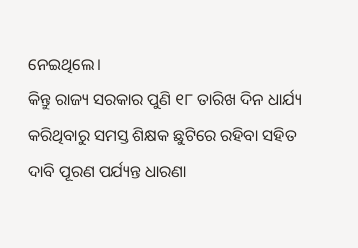ନେଇଥିଲେ।
କିନ୍ତୁ ରାଜ୍ୟ ସରକାର ପୁଣି ୧୮ ତାରିଖ ଦିନ ଧାର୍ଯ୍ୟ କରିଥିବାରୁ ସମସ୍ତ ଶିକ୍ଷକ ଛୁଟିରେ ରହିବା ସହିତ ଦାବି ପୂରଣ ପର୍ଯ୍ୟନ୍ତ ଧାରଣା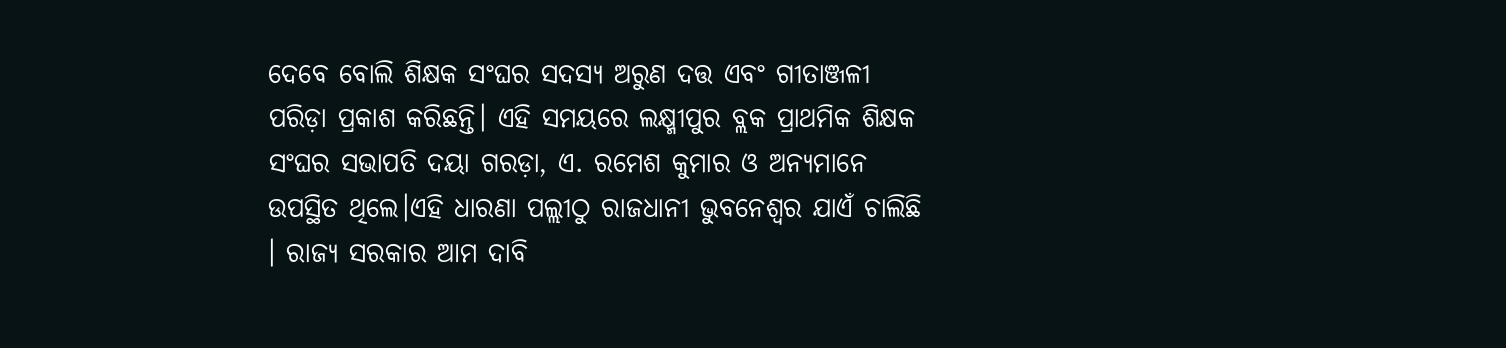ଦେବେ ବୋଲି ଶିକ୍ଷକ ସଂଘର ସଦସ୍ୟ ଅରୁଣ ଦତ୍ତ ଏବଂ ଗୀତାଞ୍ଜଳୀ ପରିଡ଼ା ପ୍ରକାଶ କରିଛନ୍ତି। ଏହି ସମୟରେ ଲକ୍ଷ୍ମୀପୁର ବ୍ଲକ ପ୍ରାଥମିକ ଶିକ୍ଷକ ସଂଘର ସଭାପତି ଦୟା ଗରଡ଼ା, ଏ. ରମେଶ କୁମାର ଓ ଅନ୍ୟମାନେ ଉପସ୍ଥିତ ଥିଲେ।ଏହି ଧାରଣା ପଲ୍ଲୀଠୁ ରାଜଧାନୀ ଭୁବନେଶ୍ଵର ଯାଏଁ ଚାଲିଛି । ରାଜ୍ୟ ସରକାର ଆମ ଦାବି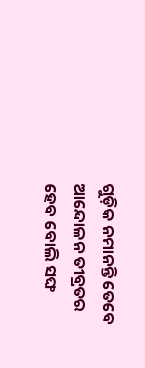ଗୁଡ଼ିକ ନମାନନ୍ତି ତେବେ ଆନ୍ଦୋଳନ ତୀବ୍ରତର ହେବ ବୋଲି ସଙ୍ଘ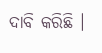ଦାବି କରିଛି ।